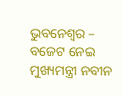ଭୁବନେଶ୍ୱର – ବଜେଟ ନେଇ ମୁଖ୍ୟମନ୍ତ୍ରୀ ନବୀନ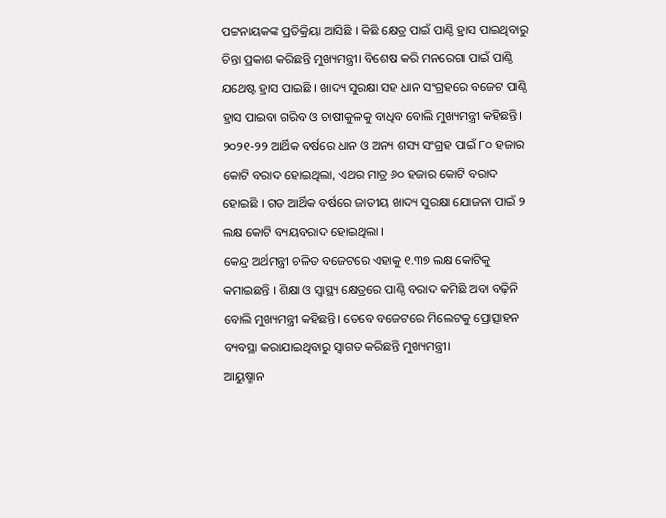ପଟ୍ଟନାୟକଙ୍କ ପ୍ରତିକ୍ରିୟା ଆସିଛି । କିଛି କ୍ଷେତ୍ର ପାଇଁ ପାଣ୍ଠି ହ୍ରାସ ପାଇଥିବାରୁ ଚିନ୍ତା ପ୍ରକାଶ କରିଛନ୍ତି ମୁଖ୍ୟମନ୍ତ୍ରୀ। ବିଶେଷ କରି ମନରେଗା ପାଇଁ ପାଣ୍ଠି ଯଥେଷ୍ଟ ହ୍ରାସ ପାଇଛି । ଖାଦ୍ୟ ସୁରକ୍ଷା ସହ ଧାନ ସଂଗ୍ରହରେ ବଜେଟ ପାଣ୍ଠି ହ୍ରାସ ପାଇବା ଗରିବ ଓ ଚାଷୀକୁଳକୁ ବାଧିବ ବୋଲି ମୁଖ୍ୟମନ୍ତ୍ରୀ କହିଛନ୍ତି। ୨୦୨୧-୨୨ ଆର୍ଥିକ ବର୍ଷରେ ଧାନ ଓ ଅନ୍ୟ ଶସ୍ୟ ସଂଗ୍ରହ ପାଇଁ ୮୦ ହଜାର କୋଟି ବରାଦ ହୋଇଥିଲା, ଏଥର ମାତ୍ର ୬୦ ହଜାର କୋଟି ବରାଦ ହୋଇଛି । ଗତ ଆର୍ଥିକ ବର୍ଷରେ ଜାତୀୟ ଖାଦ୍ୟ ସୁରକ୍ଷା ଯୋଜନା ପାଇଁ ୨ ଲକ୍ଷ କୋଟି ବ୍ୟୟବରାଦ ହୋଇଥିଲା ।
କେନ୍ଦ୍ର ଅର୍ଥମନ୍ତ୍ରୀ ଚଳିତ ବଜେଟରେ ଏହାକୁ ୧.୩୭ ଲକ୍ଷ କୋଟିକୁ କମାଇଛନ୍ତି । ଶିକ୍ଷା ଓ ସ୍ବାସ୍ଥ୍ୟ କ୍ଷେତ୍ରରେ ପାଣ୍ଠି ବରାଦ କମିଛି ଅବା ବଢ଼ିନି ବୋଲି ମୁଖ୍ୟମନ୍ତ୍ରୀ କହିଛନ୍ତି। ତେବେ ବଜେଟରେ ମିଲେଟକୁ ପ୍ରୋତ୍ସାହନ ବ୍ୟବସ୍ଥା କରାଯାଇଥିବାରୁ ସ୍ୱାଗତ କରିଛନ୍ତି ମୁଖ୍ୟମନ୍ତ୍ରୀ।
ଆୟୁଷ୍ମାନ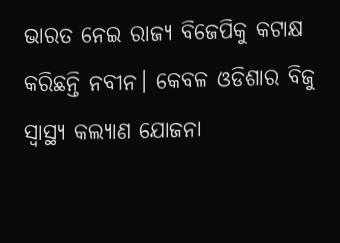ଭାରତ ନେଇ ରାଜ୍ୟ ବିଜେପିକୁ କଟାକ୍ଷ କରିଛନ୍ତି ନବୀନ। କେବଳ ଓଡିଶାର ବିଜୁ ସ୍ୱାସ୍ଥ୍ୟ କଲ୍ୟାଣ ଯୋଜନା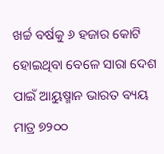ଖର୍ଚ୍ଚ ବର୍ଷକୁ ୬ ହଜାର କୋଟି ହୋଇଥିବା ବେଳେ ସାରା ଦେଶ ପାଇଁ ଆୟୁଷ୍ମାନ ଭାରତ ବ୍ୟୟ ମାତ୍ର ୭୨୦୦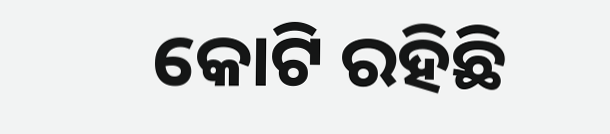କୋଟି ରହିଛି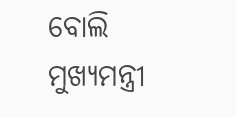ବୋଲି ମୁଖ୍ୟମନ୍ତ୍ରୀ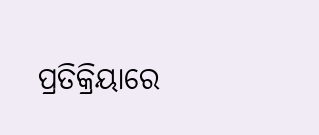ପ୍ରତିକ୍ରିୟାରେ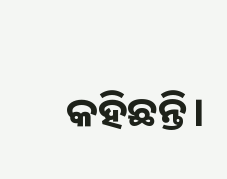କହିଛନ୍ତି।